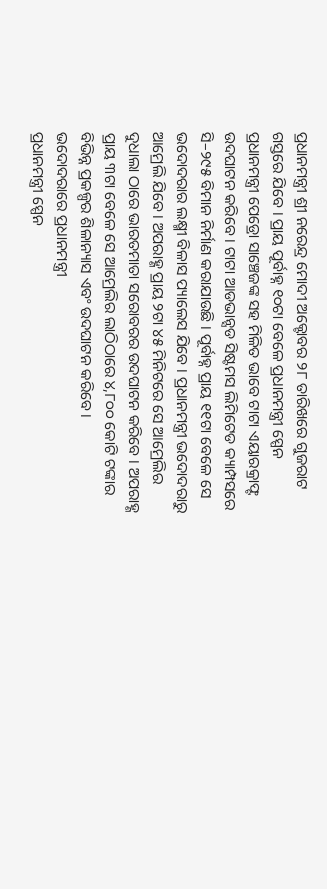ପ୍ରଧାନମନ୍ତ୍ରୀ ଶ୍ରୀ ନରେନ୍ଦ୍ର ମୋଦୀ ଅକ୍ଟୋବର ୨୮ ତାରିଖରେ ଗୁଜରାଟ ଗସ୍ତରେ ଯିବେ । ପ୍ରାୟ ପୂର୍ବାହ୍ନ ୧୦ଟା ବେଳେ ପ୍ରଧାନମନ୍ତ୍ରୀ ସ୍ପେନ ପ୍ରଧାନମନ୍ତ୍ରୀ ପେଡ୍ରୋ ସାଞ୍ଚେଜଙ୍କ ସହ ମିଳିତ ଭାବେ ଟାଟା ଏୟାରକ୍ରାଫ୍ଟ ଉଦଘାଟନ କରିବେ । ଟାଟା ଆଡଭାନ୍ସଡ ସିଷ୍ଟମସ ଲିମିଟେଡ କ୍ୟାମ୍ପସରେ ସି–୨୯୫ ବିମାନ ନିର୍ମାଣ କରାଯାଉଛି । ପୂର୍ବାହ୍ନ ପ୍ରାୟ ୧୧ଟା ବେଳେ ସେ ଭଦୋଦରାର ଲକ୍ଷ୍ମୀ ବିଳାସ ପ୍ୟାଲେସ ଯିବେ । ପ୍ରଧାନମନ୍ତ୍ରୀ ଭଦୋଦରାରୁ ଆମ୍ରେଲି ଯିବେ । ଅପରାହ୍ଣ ପ୍ରାୟ ୨ଟା ୪୫ ମିନିଟରେ ସେ ଆମ୍ରେଲିର ଦୁଧାଲା ଠାରେ ଭାରତମାତା ସରୋବରର ଉଦଘାଟନ କରିବେ । ଅପରାହ୍ଣ ପ୍ରାୟ ୩ଟା ବେଳେ ସେ ଆମ୍ରେଲିର ଲାଠିଠାରେ ୪,୮୦୦ କୋଟି ଟଙ୍କାର ବିଭିନ୍ନ ପ୍ରକଳ୍ପର ଶିଳାନ୍ୟାସ ଏବଂ ଉଦଘାଟନ କରିବେ ।
ଭଦୋଦରାରେ ପ୍ରଧାନମନ୍ତ୍ରୀ
ପ୍ରଧାନମନ୍ତ୍ରୀ ସ୍ପେନ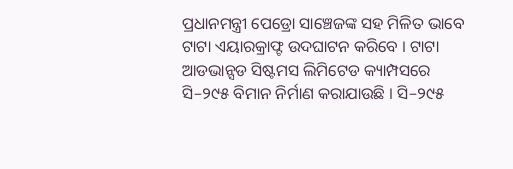ପ୍ରଧାନମନ୍ତ୍ରୀ ପେଡ୍ରୋ ସାଞ୍ଚେଜଙ୍କ ସହ ମିଳିତ ଭାବେ ଟାଟା ଏୟାରକ୍ରାଫ୍ଟ ଉଦଘାଟନ କରିବେ । ଟାଟା ଆଡଭାନ୍ସଡ ସିଷ୍ଟମସ ଲିମିଟେଡ କ୍ୟାମ୍ପସରେ ସି–୨୯୫ ବିମାନ ନିର୍ମାଣ କରାଯାଉଛି । ସି–୨୯୫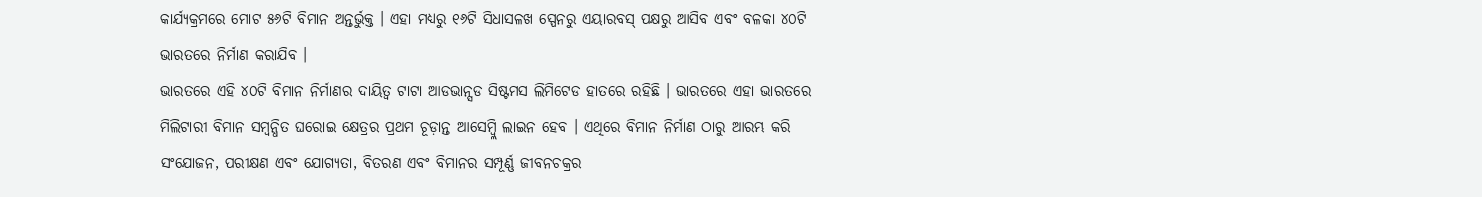କାର୍ଯ୍ୟକ୍ରମରେ ମୋଟ ୫୬ଟି ବିମାନ ଅନ୍ତର୍ଭୁକ୍ତ । ଏହା ମଧ୍ୟରୁ ୧୬ଟି ସିଧାସଳଖ ସ୍ପେନରୁ ଏୟାରବସ୍ ପକ୍ଷରୁ ଆସିବ ଏବଂ ବଳକା ୪୦ଟି ଭାରତରେ ନିର୍ମାଣ କରାଯିବ ।
ଭାରତରେ ଏହି ୪୦ଟି ବିମାନ ନିର୍ମାଣର ଦାୟିତ୍ୱ ଟାଟା ଆଡଭାନ୍ସଡ ସିଷ୍ଟମସ ଲିମିଟେଡ ହାତରେ ରହିଛି । ଭାରତରେ ଏହା ଭାରତରେ ମିଲିଟାରୀ ବିମାନ ସମ୍ବନ୍ଧିତ ଘରୋଇ କ୍ଷେତ୍ରର ପ୍ରଥମ ଚୂଡ଼ାନ୍ତ ଆସେମ୍ବ୍ଲି ଲାଇନ ହେବ । ଏଥିରେ ବିମାନ ନିର୍ମାଣ ଠାରୁ ଆରମ୍ଭ କରି ସଂଯୋଜନ, ପରୀକ୍ଷଣ ଏବଂ ଯୋଗ୍ୟତା, ବିତରଣ ଏବଂ ବିମାନର ସମ୍ପୂର୍ଣ୍ଣ ଜୀବନଚକ୍ରର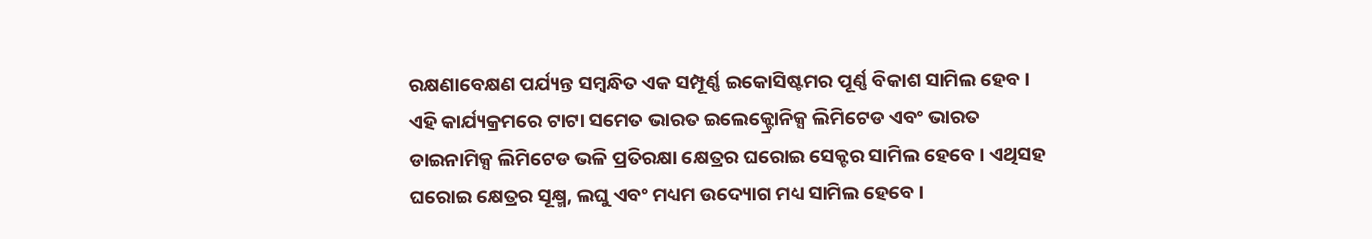ରକ୍ଷଣାବେକ୍ଷଣ ପର୍ଯ୍ୟନ୍ତ ସମ୍ବନ୍ଧିତ ଏକ ସମ୍ପୂର୍ଣ୍ଣ ଇକୋସିଷ୍ଟମର ପୂର୍ଣ୍ଣ ବିକାଶ ସାମିଲ ହେବ ।
ଏହି କାର୍ଯ୍ୟକ୍ରମରେ ଟାଟା ସମେତ ଭାରତ ଇଲେକ୍ଟ୍ରୋନିକ୍ସ ଲିମିଟେଡ ଏବଂ ଭାରତ ଡାଇନାମିକ୍ସ ଲିମିଟେଡ ଭଳି ପ୍ରତିରକ୍ଷା କ୍ଷେତ୍ରର ଘରୋଇ ସେକ୍ଟର ସାମିଲ ହେବେ । ଏଥିସହ ଘରୋଇ କ୍ଷେତ୍ରର ସୂକ୍ଷ୍ମ, ଲଘୁ ଏବଂ ମଧ୍ୟମ ଉଦ୍ୟୋଗ ମଧ୍ୟ ସାମିଲ ହେବେ ।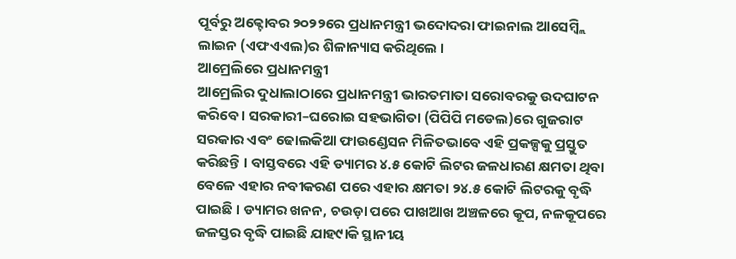ପୂର୍ବରୁ ଅକ୍ଟୋବର ୨୦୨୨ରେ ପ୍ରଧାନମନ୍ତ୍ରୀ ଭଦୋଦରା ଫାଇନାଲ ଆସେମ୍ବ୍ଲି ଲାଇନ (ଏଫଏଏଲ)ର ଶିଳାନ୍ୟାସ କରିଥିଲେ ।
ଆମ୍ରେଲିରେ ପ୍ରଧାନମନ୍ତ୍ରୀ
ଆମ୍ରେଲିର ଦୁଧାଲାଠାରେ ପ୍ରଧାନମନ୍ତ୍ରୀ ଭାରତମାତା ସରୋବରକୁ ଉଦଘାଟନ କରିବେ । ସରକାରୀ–ଘରୋଇ ସହଭାଗିତା (ପିପିପି ମଡେଲ)ରେ ଗୁଜରାଟ ସରକାର ଏବଂ ଢୋଲକିଆ ଫାଉଣ୍ଡେସନ ମିଳିତଭାବେ ଏହି ପ୍ରକଳ୍ପକୁ ପ୍ରସ୍ତୁତ କରିଛନ୍ତି । ବାସ୍ତବରେ ଏହି ଡ୍ୟାମର ୪.୫ କୋଟି ଲିଟର ଜଳଧାରଣ କ୍ଷମତା ଥିବା ବେଳେ ଏହାର ନବୀକରଣ ପରେ ଏହାର କ୍ଷମତା ୨୪.୫ କୋଟି ଲିଟରକୁ ବୃଦ୍ଧି ପାଇଛି । ଡ୍ୟାମର ଖନନ, ଚଉଡ଼ା ପରେ ପାଖଆଖ ଅଞ୍ଚଳରେ କୂପ, ନଳକୂପରେ ଜଳସ୍ତର ବୃଦ୍ଧି ପାଇଛି ଯାହ୯ାକି ସ୍ଥାନୀୟ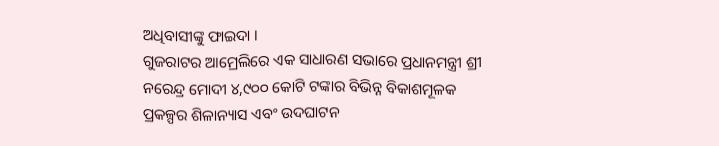ଅଧିବାସୀଙ୍କୁ ଫାଇଦା ।
ଗୁଜରାଟର ଆମ୍ରେଲିରେ ଏକ ସାଧାରଣ ସଭାରେ ପ୍ରଧାନମନ୍ତ୍ରୀ ଶ୍ରୀ ନରେନ୍ଦ୍ର ମୋଦୀ ୪,୯୦୦ କୋଟି ଟଙ୍କାର ବିଭିନ୍ନ ବିକାଶମୂଳକ ପ୍ରକଳ୍ପର ଶିଳାନ୍ୟାସ ଏବଂ ଉଦଘାଟନ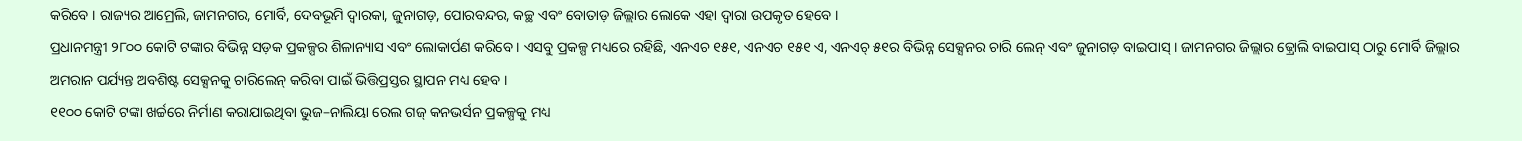କରିବେ । ରାଜ୍ୟର ଆମ୍ରେଲି, ଜାମନଗର, ମୋର୍ବି, ଦେବଭୂମି ଦ୍ୱାରକା, ଜୁନାଗଡ଼, ପୋରବନ୍ଦର, କଚ୍ଛ ଏବଂ ବୋତାଡ଼ ଜିଲ୍ଲାର ଲୋକେ ଏହା ଦ୍ୱାରା ଉପକୃତ ହେବେ ।
ପ୍ରଧାନମନ୍ତ୍ରୀ ୨୮୦୦ କୋଟି ଟଙ୍କାର ବିଭିନ୍ନ ସଡ଼କ ପ୍ରକଳ୍ପର ଶିଳାନ୍ୟାସ ଏବଂ ଲୋକାର୍ପଣ କରିବେ । ଏସବୁ ପ୍ରକଳ୍ପ ମଧ୍ୟରେ ରହିଛି, ଏନଏଚ ୧୫୧, ଏନଏଚ ୧୫୧ ଏ, ଏନଏଚ୍ ୫୧ର ବିଭିନ୍ନ ସେକ୍ସନର ଚାରି ଲେନ୍ ଏବଂ ଜୁନାଗଡ଼ ବାଇପାସ୍ । ଜାମନଗର ଜିଲ୍ଲାର ଢ଼୍ରୋଲି ବାଇପାସ୍ ଠାରୁ ମୋର୍ବି ଜିଲ୍ଲାର ଅମରାନ ପର୍ଯ୍ୟନ୍ତ ଅବଶିଷ୍ଟ ସେକ୍ସନକୁ ଚାରିଲେନ୍ କରିବା ପାଇଁ ଭିତ୍ତିପ୍ରସ୍ତର ସ୍ଥାପନ ମଧ୍ୟ ହେବ ।
୧୧୦୦ କୋଟି ଟଙ୍କା ଖର୍ଚ୍ଚରେ ନିର୍ମାଣ କରାଯାଇଥିବା ଭୁଜ–ନାଲିୟା ରେଲ ଗଜ୍ କନଭର୍ସନ ପ୍ରକଳ୍ପକୁ ମଧ୍ୟ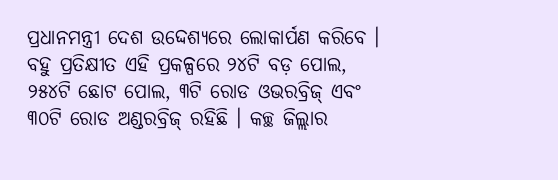ପ୍ରଧାନମନ୍ତ୍ରୀ ଦେଶ ଉଦ୍ଦେଶ୍ୟରେ ଲୋକାର୍ପଣ କରିବେ । ବହୁ ପ୍ରତିକ୍ଷୀତ ଏହି ପ୍ରକଳ୍ପରେ ୨୪ଟି ବଡ଼ ପୋଲ, ୨୫୪ଟି ଛୋଟ ପୋଲ, ୩ଟି ରୋଡ ଓଭରବ୍ରିଜ୍ ଏବଂ ୩୦ଟି ରୋଡ ଅଣ୍ଡରବ୍ରିଜ୍ ରହିଛି । କଚ୍ଛ ଜିଲ୍ଲାର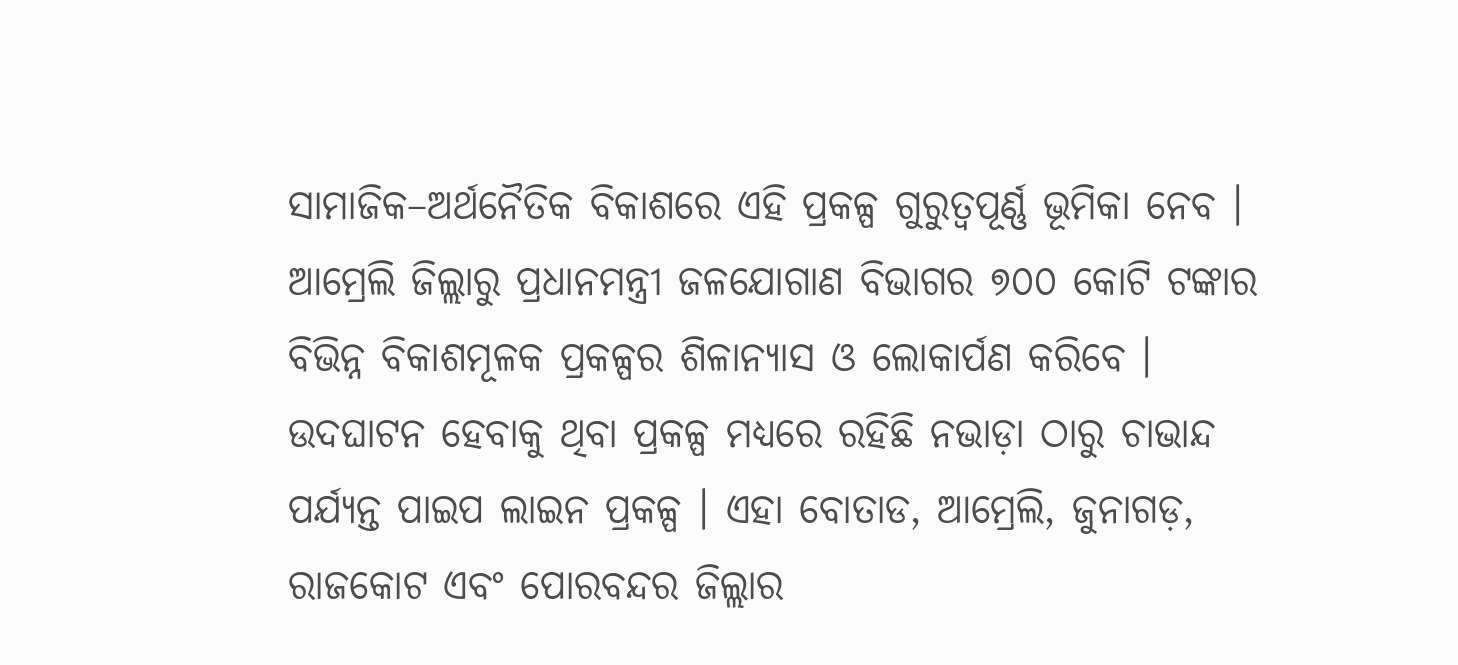ସାମାଜିକ–ଅର୍ଥନୈତିକ ବିକାଶରେ ଏହି ପ୍ରକଳ୍ପ ଗୁରୁତ୍ୱପୂର୍ଣ୍ଣ ଭୂମିକା ନେବ ।
ଆମ୍ରେଲି ଜିଲ୍ଲାରୁ ପ୍ରଧାନମନ୍ତ୍ରୀ ଜଳଯୋଗାଣ ବିଭାଗର ୭୦୦ କୋଟି ଟଙ୍କାର ବିଭିନ୍ନ ବିକାଶମୂଳକ ପ୍ରକଳ୍ପର ଶିଳାନ୍ୟାସ ଓ ଲୋକାର୍ପଣ କରିବେ । ଉଦଘାଟନ ହେବାକୁ ଥିବା ପ୍ରକଳ୍ପ ମଧ୍ୟରେ ରହିଛି ନଭାଡ଼ା ଠାରୁ ଚାଭାନ୍ଦ ପର୍ଯ୍ୟନ୍ତ ପାଇପ ଲାଇନ ପ୍ରକଳ୍ପ । ଏହା ବୋତାଡ, ଆମ୍ରେଲି, ଜୁନାଗଡ଼, ରାଜକୋଟ ଏବଂ ପୋରବନ୍ଦର ଜିଲ୍ଲାର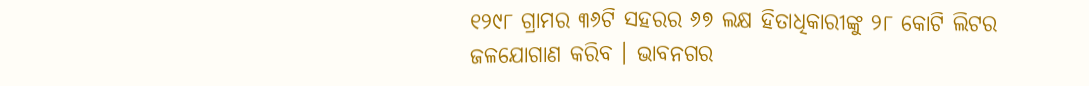୧୨୯୮ ଗ୍ରାମର ୩୬ଟି ସହରର ୬୭ ଲକ୍ଷ ହିତାଧିକାରୀଙ୍କୁ ୨୮ କୋଟି ଲିଟର ଜଳଯୋଗାଣ କରିବ । ଭାବନଗର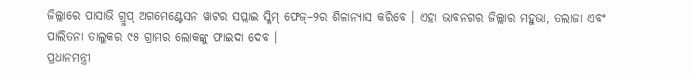ଜିଲ୍ଲାରେ ପାସାଭି ଗ୍ରୁପ୍ ଅଗମେଣ୍ଟେସନ ୱାଟର ସପ୍ଲାଇ ସ୍କିମ୍ ଫେଜ୍–୨ର ଶିଳାନ୍ୟାସ କରିବେ । ଏହା ଭାବନଗର ଜିଲ୍ଲାର ମହୁଭା, ତଲାଜା ଏବଂ ପାଲିତନା ତାଲୁକର ୯୫ ଗ୍ରାମର ଲୋକଙ୍କୁ ଫାଇଦା ଦେବ ।
ପ୍ରଧାନମନ୍ତ୍ରୀ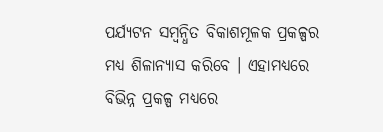ପର୍ଯ୍ୟଟନ ସମ୍ବନ୍ଧିତ ବିକାଶମୂଳକ ପ୍ରକଳ୍ପର ମଧ୍ୟ ଶିଳାନ୍ୟାସ କରିବେ । ଏହାମଧ୍ୟରେ ବିଭିନ୍ନ ପ୍ରକଳ୍ପ ମଧ୍ୟରେ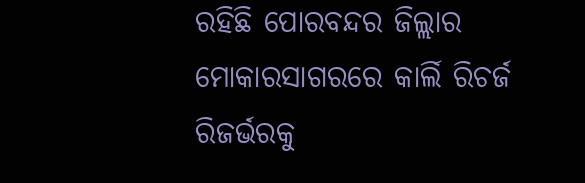ରହିଛି ପୋରବନ୍ଦର ଜିଲ୍ଲାର ମୋକାରସାଗରରେ କାର୍ଲି ରିଚର୍ଜ ରିଜର୍ଭରକୁ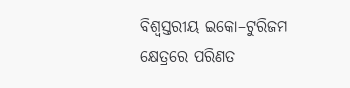ବିଶ୍ୱସ୍ତରୀୟ ଇକୋ–ଟୁରିଜମ କ୍ଷେତ୍ରରେ ପରିଣତ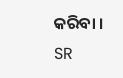କରିବା ।
SR